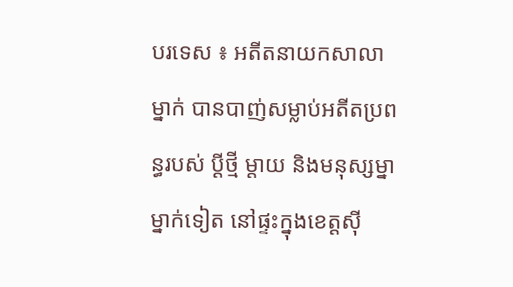បរទេស ៖ អតីតនាយកសាលាម្នាក់ បានបាញ់សម្លាប់អតីតប្រពន្ធរបស់ ប្តីថ្មី ម្តាយ និងមនុស្សម្នាម្នាក់ទៀត នៅផ្ទះក្នុងខេត្តស៊ី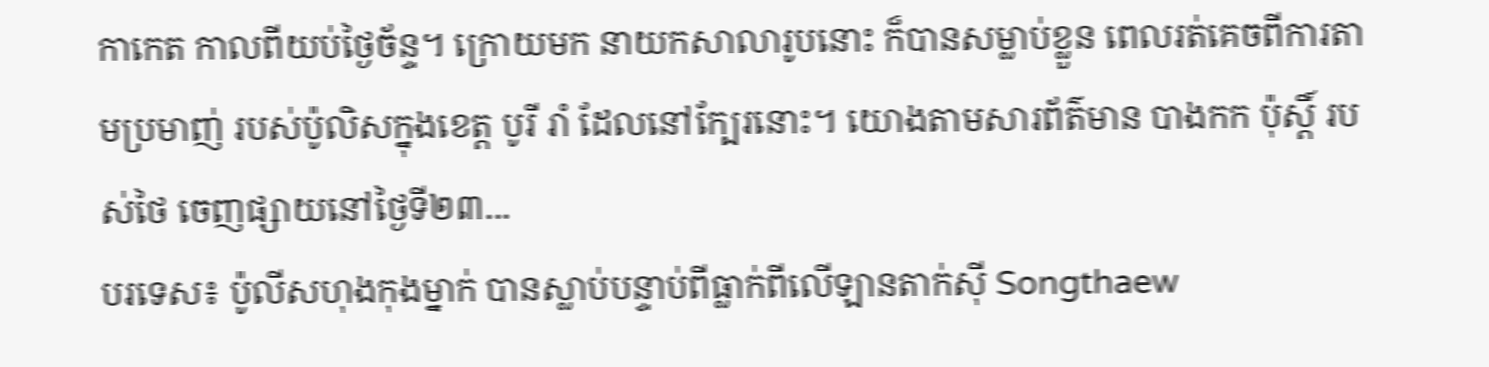កាកេត កាលពីយប់ថ្ងៃច័ន្ទ។ ក្រោយមក នាយកសាលារូបនោះ ក៏បានសម្លាប់ខ្លួន ពេលរត់គេចពីការតាមប្រមាញ់ របស់ប៉ូលិសក្នុងខេត្ត បូរី រាំ ដែលនៅក្បែរនោះ។ យោងតាមសារព័ត៌មាន បាងកក ប៉ុស្តិ៍ របស់ថៃ ចេញផ្សាយនៅថ្ងៃទី២៣...
បរទេស៖ ប៉ូលីសហុងកុងម្នាក់ បានស្លាប់បន្ទាប់ពីធ្លាក់ពីលើឡានតាក់ស៊ី Songthaew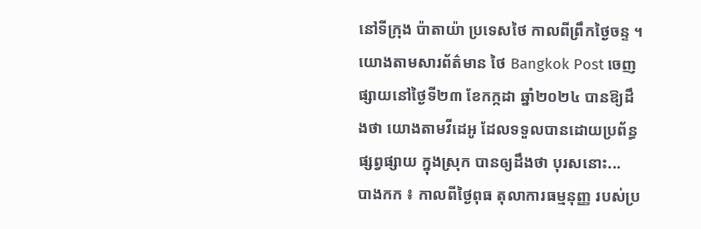នៅទីក្រុង ប៉ាតាយ៉ា ប្រទេសថៃ កាលពីព្រឹកថ្ងៃចន្ទ ។ យោងតាមសារព័ត៌មាន ថៃ Bangkok Post ចេញផ្សាយនៅថ្ងៃទី២៣ ខែកក្កដា ឆ្នាំ២០២៤ បានឱ្យដឹងថា យោងតាមវីដេអូ ដែលទទួលបានដោយប្រព័ន្ធផ្សព្វផ្សាយ ក្នុងស្រុក បានឲ្យដឹងថា បុរសនោះ...
បាងកក ៖ កាលពីថ្ងៃពុធ តុលាការធម្មនុញ្ញ របស់ប្រ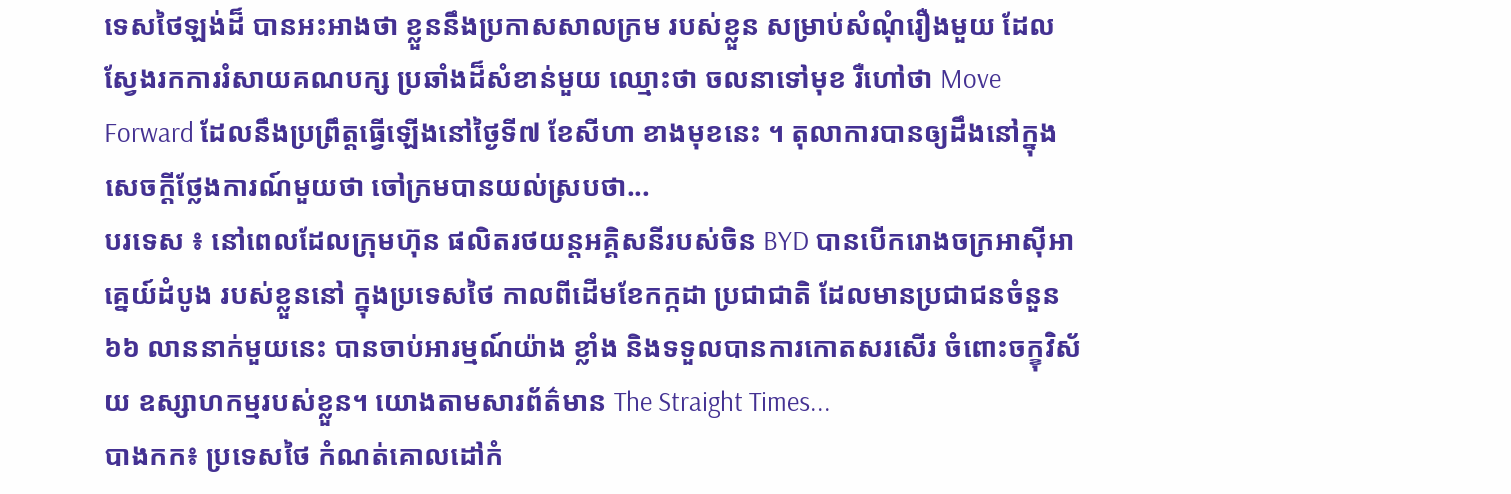ទេសថៃឡង់ដ៏ បានអះអាងថា ខ្លួននឹងប្រកាសសាលក្រម របស់ខ្លួន សម្រាប់សំណុំរឿងមួយ ដែលស្វែងរកការរំសាយគណបក្ស ប្រឆាំងដ៏សំខាន់មួយ ឈ្មោះថា ចលនាទៅមុខ រឺហៅថា Move Forward ដែលនឹងប្រព្រឹត្តធ្វើឡើងនៅថ្ងៃទី៧ ខែសីហា ខាងមុខនេះ ។ តុលាការបានឲ្យដឹងនៅក្នុងសេចក្តីថ្លែងការណ៍មួយថា ចៅក្រមបានយល់ស្របថា...
បរទេស ៖ នៅពេលដែលក្រុមហ៊ុន ផលិតរថយន្តអគ្គិសនីរបស់ចិន BYD បានបើករោងចក្រអាស៊ីអាគ្នេយ៍ដំបូង របស់ខ្លួននៅ ក្នុងប្រទេសថៃ កាលពីដើមខែកក្កដា ប្រជាជាតិ ដែលមានប្រជាជនចំនួន ៦៦ លាននាក់មួយនេះ បានចាប់អារម្មណ៍យ៉ាង ខ្លាំង និងទទួលបានការកោតសរសើរ ចំពោះចក្ខុវិស័យ ឧស្សាហកម្មរបស់ខ្លួន។ យោងតាមសារព័ត៌មាន The Straight Times...
បាងកក៖ ប្រទេសថៃ កំណត់គោលដៅកំ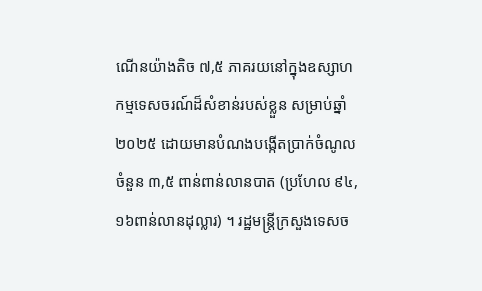ណើនយ៉ាងតិច ៧,៥ ភាគរយនៅក្នុងឧស្សាហកម្មទេសចរណ៍ដ៏សំខាន់របស់ខ្លួន សម្រាប់ឆ្នាំ២០២៥ ដោយមានបំណងបង្កើតប្រាក់ចំណូលចំនួន ៣,៥ ពាន់ពាន់លានបាត (ប្រហែល ៩៤,១៦ពាន់លានដុល្លារ) ។ រដ្ឋមន្រ្តីក្រសួងទេសច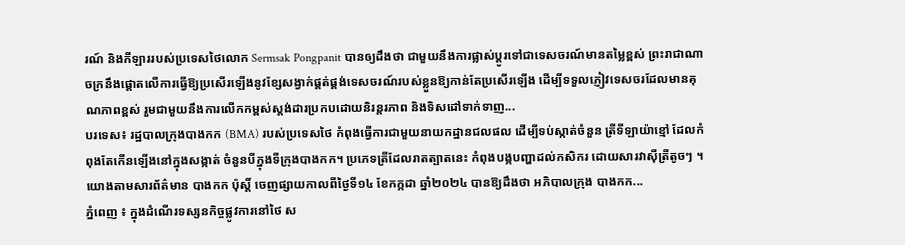រណ៍ និងកីឡាររបស់ប្រទេសថៃលោក Sermsak Pongpanit បានឲ្យដឹងថា ជាមួយនឹងការផ្លាស់ប្តូរទៅជាទេសចរណ៍មានតម្លៃខ្ពស់ ព្រះរាជាណាចក្រនឹងផ្តោតលើការធ្វើឱ្យប្រសើរឡើងនូវខ្សែសង្វាក់ផ្គត់ផ្គង់ទេសចរណ៍របស់ខ្លួនឱ្យកាន់តែប្រសើរឡើង ដើម្បីទទួលភ្ញៀវទេសចរដែលមានគុណភាពខ្ពស់ រួមជាមួយនឹងការលើកកម្ពស់ស្តង់ដារប្រកបដោយនិរន្តរភាព និងទិសដៅទាក់ទាញ...
បរទេស៖ រដ្ឋបាលក្រុងបាងកក (BMA) របស់ប្រទេសថៃ កំពុងធ្វើការជាមួយនាយកដ្ឋានជលផល ដើម្បីទប់ស្កាត់ចំនួន ត្រីទីឡាយ៉ាខ្មៅ ដែលកំពុងតែកើនឡើងនៅក្នុងសង្កាត់ ចំនួនបីក្នុងទីក្រុងបាងកក។ ប្រភេទត្រីដែលរាតត្បាតនេះ កំពុងបង្កបញ្ហាដល់កសិករ ដោយសារវាស៊ីត្រីតូចៗ ។ យោងតាមសារព័ត៌មាន បាងកក ប៉ុស្តិ៍ ចេញផ្សាយកាលពីថ្ងៃទី១៤ ខែកក្កដា ឆ្នាំ២០២៤ បានឱ្យដឹងថា អភិបាលក្រុង បាងកក...
ភ្នំពេញ ៖ ក្នុងដំណើរទស្សនកិច្ចផ្លូវការនៅថៃ ស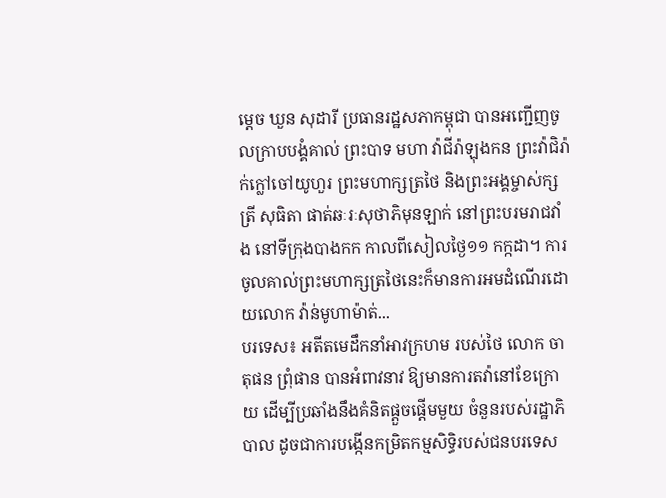ម្តេច ឃួន សុដារី ប្រធានរដ្ឋសភាកម្ពុជា បានអញ្ជើញចូលក្រាបបង្គំគាល់ ព្រះបាទ មហា វ៉ាជីរ៉ាឡុងកន ព្រះវ៉ាជិរ៉ាក់ក្លៅចៅយូហួរ ព្រះមហាក្សត្រថៃ និងព្រះអង្គម្ចាស់ក្សត្រី សុធិតា ផាត់ឆៈរៈសុថាភិមុនឡាក់ នៅព្រះបរមរាជវាំង នៅទីក្រុងបាងកក កាលពីសៀលថ្ងៃ១១ កក្កដា។ ការចូលគាល់ព្រះមហាក្សត្រថៃនេះក៏មានការអមដំណើរដោយលោក វ៉ាន់មូហាម៉ាត់...
បរទេស៖ អតីតមេដឹកនាំអាវក្រហម របស់ថៃ លោក ចាតុផន ព្រុំផាន បានអំពាវនាវ ឱ្យមានការតវ៉ានៅខែក្រោយ ដើម្បីប្រឆាំងនឹងគំនិតផ្តួចផ្តើមមួយ ចំនួនរបស់រដ្ឋាភិបាល ដូចជាការបង្កើនកម្រិតកម្មសិទ្ធិរបស់ជនបរទេស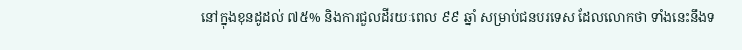នៅក្នុងខុនដូដល់ ៧៥% និងការជួលដីរយៈពេល ៩៩ ឆ្នាំ សម្រាប់ជនបរទេស ដែលលោកថា ទាំងនេះនឹងទ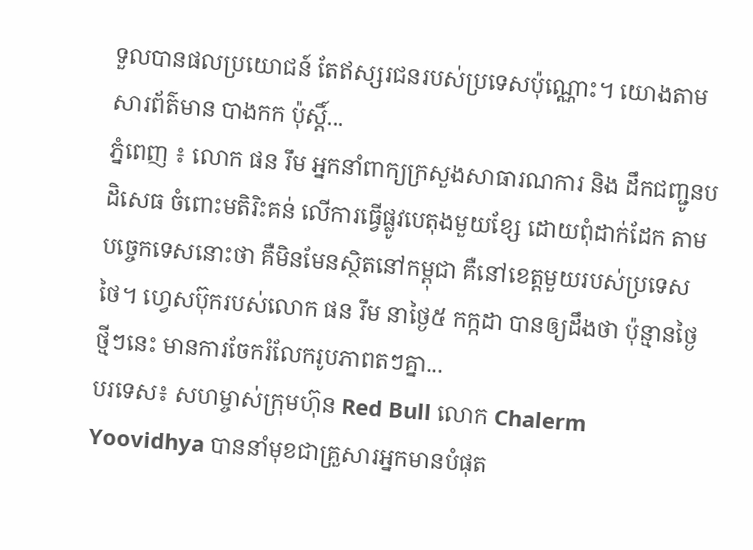ទួលបានផលប្រយោជន៍ តែឥស្សរជនរបស់ប្រទេសប៉ុណ្ណោះ។ យោងតាមសារព័ត៌មាន បាងកក ប៉ុស្តិ៍...
ភ្នំពេញ ៖ លោក ផន រឹម អ្នកនាំពាក្យក្រសួងសាធារណការ និង ដឹកជញ្ជូនបដិសេធ ចំពោះមតិរិះគន់ លើការធ្វើផ្លូវបេតុងមួយខ្សែ ដោយពុំដាក់ដែក តាមបច្ចេកទេសនោះថា គឺមិនមែនស្ថិតនៅកម្ពុជា គឺនៅខេត្តមួយរបស់ប្រទេសថៃ។ ហ្វេសប៊ុករបស់លោក ផន រឹម នាថ្ងៃ៥ កក្កដា បានឲ្យដឹងថា ប៉ុន្មានថ្ងៃថ្មីៗនេះ មានការចែករំលែករូបភាពតៗគ្នា...
បរទេស៖ សហម្ចាស់ក្រុមហ៊ុន Red Bull លោក Chalerm Yoovidhya បាននាំមុខជាគ្រួសារអ្នកមានបំផុត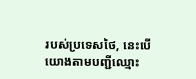របស់ប្រទេសថៃ, នេះបើយោងតាមបញ្ជីឈ្មោះ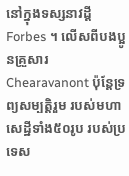នៅក្នុងទស្សនាវដ្តី Forbes ។ លើសពីបងប្អូនគ្រួសារ Chearavanont ប៉ុន្តែទ្រព្យសម្បត្តិរួម របស់មហាសេដ្ឋីទាំង៥០រូប របស់ប្រទេស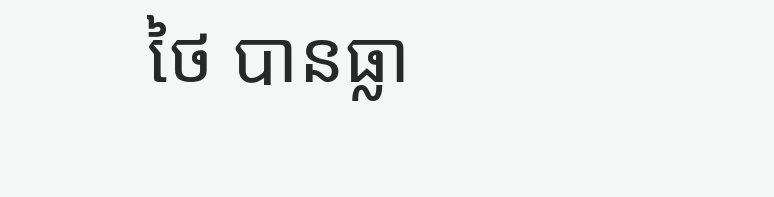ថៃ បានធ្លា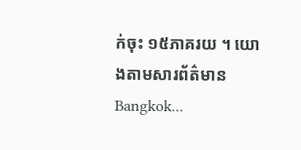ក់ចុះ ១៥ភាគរយ ។ យោងតាមសារព័ត៌មាន Bangkok...